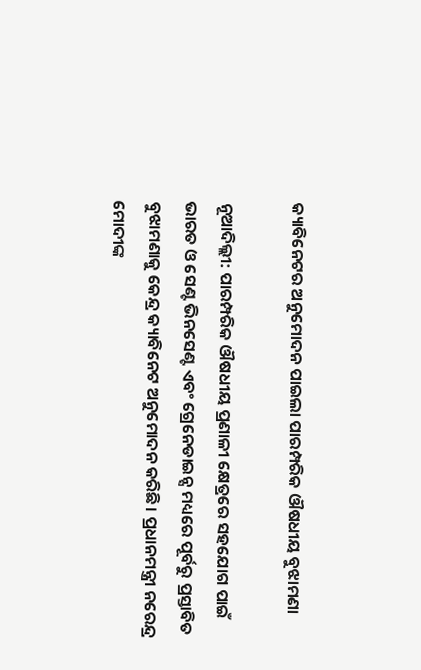କ୍ୟାବିନେଟର ଅନୁମୋଦନ ପାଇଲା ପାରମ୍ପରିକ ଔଷଧୀୟ ବୁଝାମଣା

ନୂଆଦିଲ୍ଲୀ: ପାରମ୍ପରିକ ଔଷଧୀୟ ପ୍ରଣାଳୀ କ୍ଷେତ୍ରରେ ସହଯୋଗ ପାଇଁ ଭାରତ ଓ ସେଣ୍ଟ ଭିନସେଣ୍ଟ ଏବଂ ଗ୍ରେନେଡାଇନ୍ସ ମଧ୍ୟରେ ପୂର୍ବରୁ ପ୍ରସ୍ତାବିତ ବୁଝାମଣାକୁ କେନ୍ଦ୍ର କ୍ୟାବିନେଟ ଅନୁମୋଦନ କରିଛି। ପ୍ରଧାନମନ୍ତ୍ରୀ ନରେନ୍ଦ୍ର ମୋଦୀଙ୍କ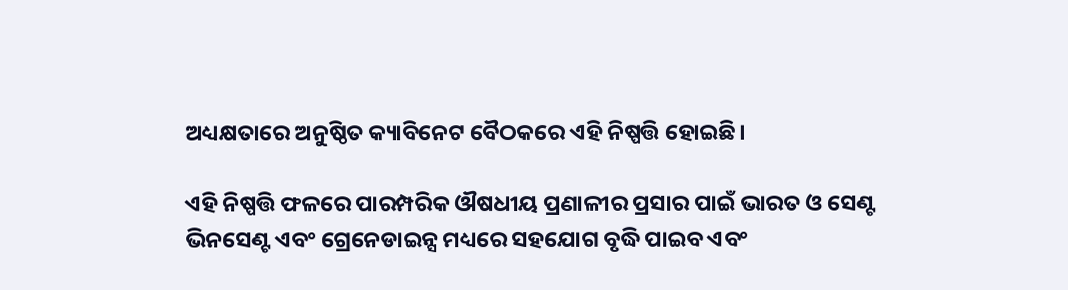ଅଧ୍ୟକ୍ଷତାରେ ଅନୁଷ୍ଠିତ କ୍ୟାବିନେଟ ବୈଠକରେ ଏହି ନିଷ୍ପତ୍ତି ହୋଇଛି।

ଏହି ନିଷ୍ପତ୍ତି ଫଳରେ ପାରମ୍ପରିକ ଔଷଧୀୟ ପ୍ରଣାଳୀର ପ୍ରସାର ପାଇଁ ଭାରତ ଓ ସେଣ୍ଟ ଭିନସେଣ୍ଟ ଏବଂ ଗ୍ରେନେଡାଇନ୍ସ ମଧ୍ୟରେ ସହଯୋଗ ବୃଦ୍ଧି ପାଇବ ଏବଂ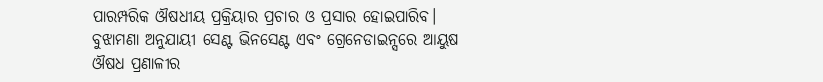ପାରମ୍ପରିକ ଔଷଧୀୟ ପ୍ରକ୍ରିୟାର ପ୍ରଚାର ଓ ପ୍ରସାର ହୋଇପାରିବ। ବୁଝାମଣା ଅନୁଯାୟୀ ସେଣ୍ଟ ଭିନସେଣ୍ଟ ଏବଂ ଗ୍ରେନେଡାଇନ୍ସରେ ଆୟୁଷ ଔଷଧ ପ୍ରଣାଳୀର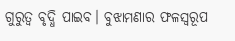ଗୁରୁତ୍ୱ ବୃଦ୍ଧି ପାଇବ। ବୁଝାମଣାର ଫଳସ୍ୱରୂପ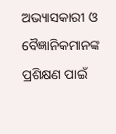ଅଭ୍ୟାସକାରୀ ଓ ବୈଜ୍ଞାନିକମାନଙ୍କ ପ୍ରଶିକ୍ଷଣ ପାଇଁ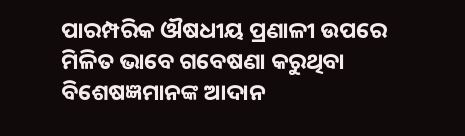ପାରମ୍ପରିକ ଔଷଧୀୟ ପ୍ରଣାଳୀ ଉପରେ ମିଳିତ ଭାବେ ଗବେଷଣା କରୁଥିବା ବିଶେଷଜ୍ଞମାନଙ୍କ ଆଦାନ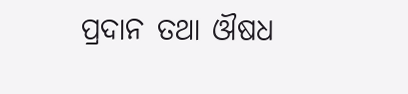ପ୍ରଦାନ ତଥା ଔଷଧ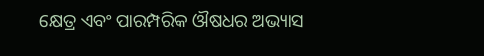କ୍ଷେତ୍ର ଏବଂ ପାରମ୍ପରିକ ଔଷଧର ଅଭ୍ୟାସ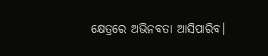କ୍ଷେତ୍ରରେ ଅଭିନବତା ଆସିପାରିବ।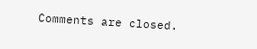Comments are closed.